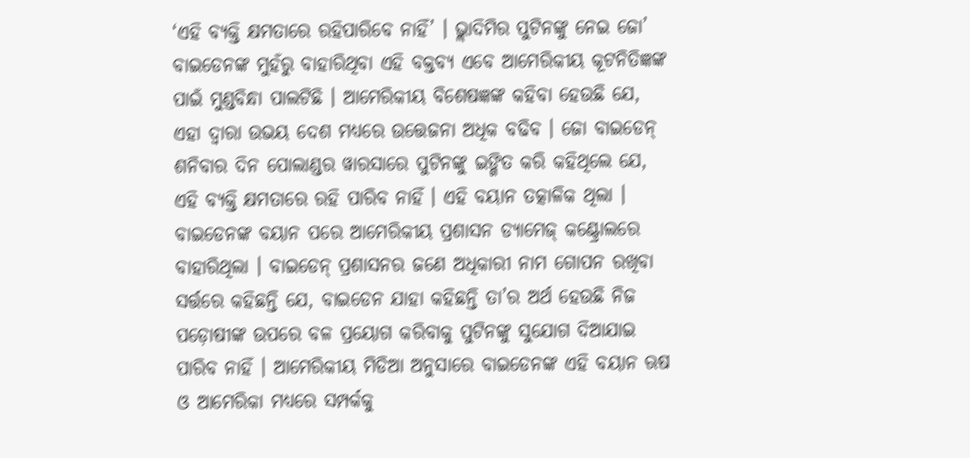‘ଏହି ବ୍ୟକ୍ତି କ୍ଷମତାରେ ରହିପାରିବେ ନାହିଁ’ । ଭ୍ଲାଦିମିର ପୁଟିନଙ୍କୁ ନେଇ ଜୋ’ ବାଇଡେନଙ୍କ ମୁହଁରୁ ବାହାରିଥିବା ଏହି ବକ୍ତବ୍ୟ ଏବେ ଆମେରିକୀୟ କୂଟନିତିଜ୍ଞଙ୍କ ପାଇଁ ମୁଣ୍ଡବିନ୍ଧା ପାଲଟିଛି । ଆମେରିକୀୟ ବିଶେଷଜ୍ଞଙ୍କ କହିବା ହେଉଛି ଯେ, ଏହା ଦ୍ୱାରା ଉଭୟ ଦେଶ ମଧ୍ୟରେ ଉତ୍ତେଜନା ଅଧିକ ବଢିବ । ଜୋ ବାଇଡେନ୍ ଶନିବାର ଦିନ ପୋଲାଣ୍ଡର ୱାରସାରେ ପୁଟିନଙ୍କୁ ଇଙ୍ଗିତ କରି କହିଥିଲେ ଯେ, ଏହି ବ୍ୟକ୍ତି କ୍ଷମତାରେ ରହି ପାରିବ ନାହିଁ । ଏହି ବୟାନ ତତ୍କାଳିକ ଥିଲା । ବାଇଡେନଙ୍କ ବୟାନ ପରେ ଆମେରିକୀୟ ପ୍ରଶାସନ ଡ୍ୟାମେଜ୍ କଣ୍ଟ୍ରୋଲରେ ବାହାରିଥିଲା । ବାଇଡେନ୍ ପ୍ରଶାସନର ଜଣେ ଅଧିକାରୀ ନାମ ଗୋପନ ରଖିବା ସର୍ତ୍ତରେ କହିଛନ୍ତି ଯେ, ବାଇଡେନ ଯାହା କହିଛନ୍ତି ତା’ର ଅର୍ଥ ହେଉଛି ନିଜ ପଡ଼ୋଷୀଙ୍କ ଉପରେ ବଳ ପ୍ରୟୋଗ କରିବାକୁ ପୁଟିନଙ୍କୁ ସୁଯୋଗ ଦିଆଯାଇ ପାରିବ ନାହିଁ । ଆମେରିକୀୟ ମିଡିଆ ଅନୁସାରେ ବାଇଡେନଙ୍କ ଏହି ବୟାନ ଋଷ ଓ ଆମେରିକା ମଧ୍ୟରେ ସମ୍ପର୍କକୁ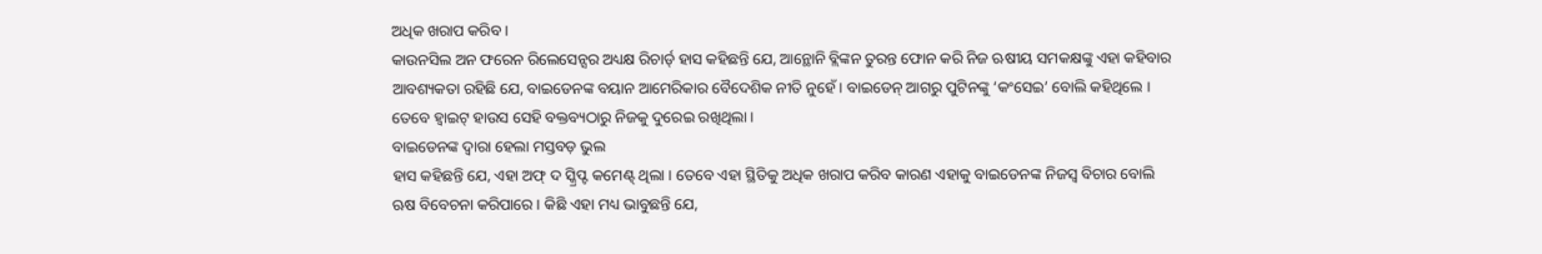ଅଧିକ ଖରାପ କରିବ ।
କାଉନସିଲ ଅନ ଫରେନ ରିଲେସେନ୍ସର ଅଧ୍ୟକ୍ଷ ରିଚାର୍ଡ୍ ହାସ କହିଛନ୍ତି ଯେ, ଆନ୍ଥୋନି ବ୍ଲିଙ୍କନ ତୁରନ୍ତ ଫୋନ କରି ନିଜ ଋଷୀୟ ସମକକ୍ଷଙ୍କୁ ଏହା କହିବାର ଆବଶ୍ୟକତା ରହିଛି ଯେ, ବାଇଡେନଙ୍କ ବୟାନ ଆମେରିକାର ବୈଦେଶିକ ନୀତି ନୁହେଁ । ବାଇଡେନ୍ ଆଗରୁ ପୁଟିନଙ୍କୁ ‘କଂସେଇ’ ବୋଲି କହିଥିଲେ । ତେବେ ହ୍ୱାଇଟ୍ ହାଉସ ସେହି ବକ୍ତବ୍ୟଠାରୁ ନିଜକୁ ଦୁରେଇ ରଖିଥିଲା ।
ବାଇଡେନଙ୍କ ଦ୍ୱାରା ହେଲା ମସ୍ତବଡ଼ ଭୁଲ
ହାସ କହିଛନ୍ତି ଯେ, ଏହା ଅଫ୍ ଦ ସ୍କ୍ରିପ୍ଟ କମେଣ୍ଟ୍ ଥିଲା । ତେବେ ଏହା ସ୍ଥିତିକୁ ଅଧିକ ଖରାପ କରିବ କାରଣ ଏହାକୁ ବାଇଡେନଙ୍କ ନିଜସ୍ୱ ବିଚାର ବୋଲି ଋଷ ବିବେଚନା କରିପାରେ । କିଛି ଏହା ମଧ୍ୟ ଭାବୁଛନ୍ତି ଯେ,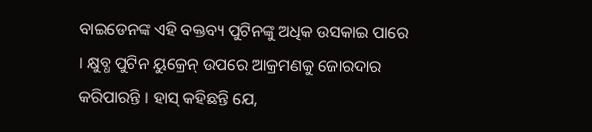ବାଇଡେନଙ୍କ ଏହି ବକ୍ତବ୍ୟ ପୁଟିନଙ୍କୁ ଅଧିକ ଉସକାଇ ପାରେ । କ୍ଷୁବ୍ଧ ପୁଟିନ ୟୁକ୍ରେନ୍ ଉପରେ ଆକ୍ରମଣକୁ ଜୋରଦାର କରିପାରନ୍ତି । ହାସ୍ କହିଛନ୍ତି ଯେ,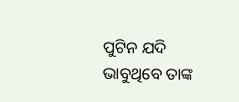ପୁଟିନ ଯଦି ଭାବୁଥିବେ ତାଙ୍କ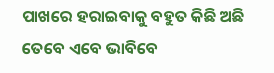ପାଖରେ ହରାଇବାକୁ ବହୁତ କିଛି ଅଛି ତେବେ ଏବେ ଭାବିବେ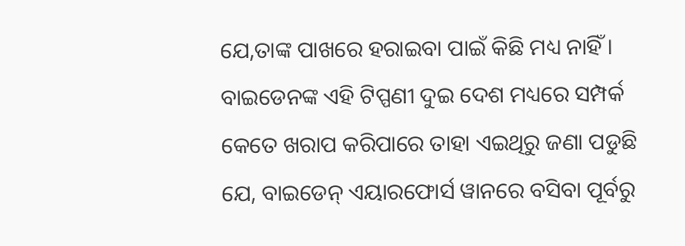ଯେ,ତାଙ୍କ ପାଖରେ ହରାଇବା ପାଇଁ କିଛି ମଧ୍ୟ ନାହିଁ । ବାଇଡେନଙ୍କ ଏହି ଟିପ୍ପଣୀ ଦୁଇ ଦେଶ ମଧ୍ୟରେ ସମ୍ପର୍କ କେତେ ଖରାପ କରିପାରେ ତାହା ଏଇଥିରୁ ଜଣା ପଡୁଛି ଯେ, ବାଇଡେନ୍ ଏୟାରଫୋର୍ସ ୱାନରେ ବସିବା ପୂର୍ବରୁ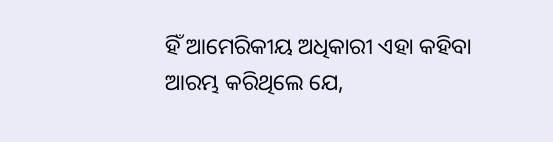ହିଁ ଆମେରିକୀୟ ଅଧିକାରୀ ଏହା କହିବା ଆରମ୍ଭ କରିଥିଲେ ଯେ,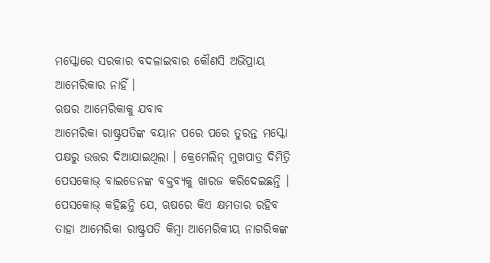ମସ୍କୋରେ ସରକାର ବଦଳାଇବାର କୌଣସି ଅଭିପ୍ରାୟ ଆମେରିକାର ନାହିଁ ।
ଋଷର ଆମେରିକାକୁ ଯବାବ
ଆମେରିକା ରାଷ୍ଟ୍ରପତିଙ୍କ ବୟାନ ପରେ ପରେ ତୁରନ୍ତ ମସ୍କୋ ପକ୍ଷରୁ ଉତ୍ତର ଦିଆଯାଇଥିଲା । କ୍ରେମେଲିନ୍ ମୁଖପାତ୍ର ଦିମିତ୍ରି ପେସକୋଭ୍ ବାଇଡେନଙ୍କ ବକ୍ତବ୍ୟକୁ ଖାରଜ କରିଦେଇଛନ୍ତି । ପେସକୋଭ୍ କହିଛନ୍ତି ଯେ, ଋଷରେ କିଏ କ୍ଷମତାର ରହିବ ତାହା ଆମେରିକା ରାଷ୍ଟ୍ରପତି କିମ୍ବା ଆମେରିକୀୟ ନାଗରିକଙ୍କ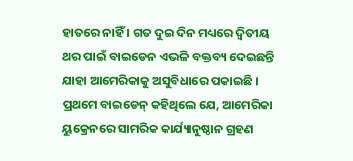ହାତରେ ନାହିଁ । ଗତ ଦୁଇ ଦିନ ମଧ୍ୟରେ ଦ୍ୱିତୀୟ ଥର ପାଇଁ ବାଇଡେନ ଏଭଳି ବକ୍ତବ୍ୟ ଦେଇଛନ୍ତି ଯାହା ଆମେରିକାକୁ ଅସୁବିଧାରେ ପକାଇଛି । ପ୍ରଥମେ ବାଇଡେନ୍ କହିଥିଲେ ଯେ, ଆମେରିକା ୟୁକ୍ରେନରେ ସାମରିକ କାର୍ଯ୍ୟାନୁଷ୍ଠାନ ଗ୍ରହଣ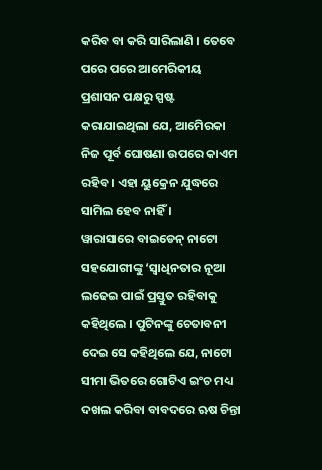କରିବ ବା କରି ସାରିଲାଣି । ତେବେ ପରେ ପରେ ଆମେରିକୀୟ ପ୍ରଶାସନ ପକ୍ଷରୁ ସ୍ପଷ୍ଟ କରାଯାଇଥିଲା ଯେ, ଆମେିରକା ନିଜ ପୂର୍ବ ଘୋଷଣା ଉପରେ କାଏମ ରହିବ । ଏହା ୟୁକ୍ରେନ ଯୁଦ୍ଧରେ ସାମିଲ ହେବ ନାହିଁ ।
ୱାରାସାରେ ବାଇଡେନ୍ ନାଟୋ ସହଯୋଗୀଙ୍କୁ ‘ସ୍ୱାଧିନତାର ନୂଆ ଲଢେଇ ପାଇଁ ପ୍ରସ୍ତୁତ ରହିବାକୁ କହିଥିଲେ । ପୁଟିନଙ୍କୁ ଚେତାବନୀ ଦେଇ ସେ କହିଥିଲେ ଯେ, ନାଟୋ ସୀମା ଭିତରେ ଗୋଟିଏ ଇଂଚ ମଧ୍ୟ ଦଖଲ କରିବା ବାବଦରେ ଋଷ ଚିନ୍ତା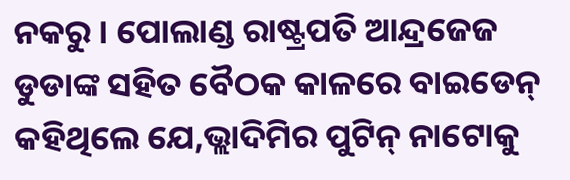ନକରୁ । ପୋଲାଣ୍ଡ ରାଷ୍ଟ୍ରପତି ଆନ୍ଦ୍ରଜେଜ ଡୁଡାଙ୍କ ସହିତ ବୈଠକ କାଳରେ ବାଇଡେନ୍ କହିଥିଲେ ଯେ,ଭ୍ଲାଦିମିର ପୁଟିନ୍ ନାଟୋକୁ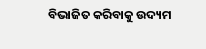ବିଭାଜିତ କରିବାକୁ ଉଦ୍ୟମ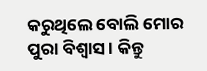କରୁଥିଲେ ବୋଲି ମୋର ପୁରା ବିଶ୍ୱାସ । କିନ୍ତୁ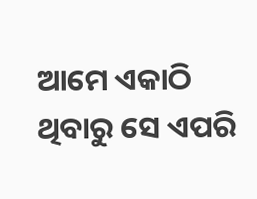ଆମେ ଏକାଠି ଥିବାରୁ ସେ ଏପରି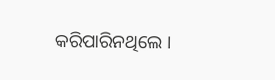କରିପାରିନଥିଲେ ।